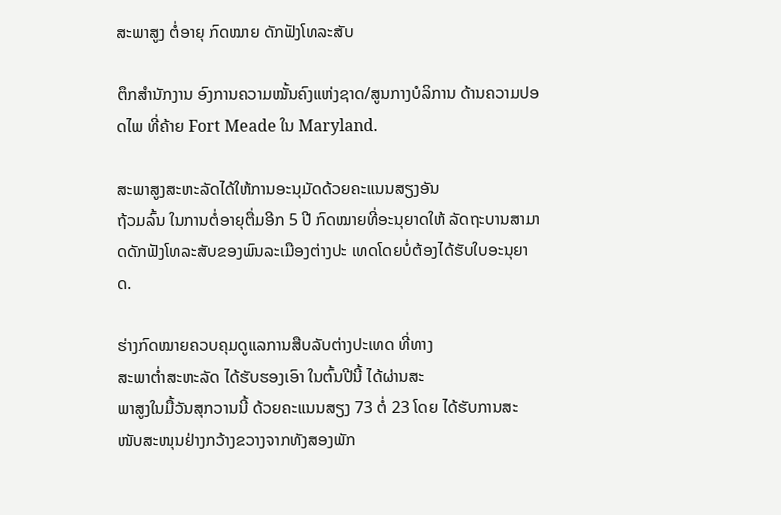ສະພາສູງ ຕໍ່ອາຍຸ ກົດໝາຍ ດັກຟັງໂທລະສັບ

ຕຶກສຳນັກງານ ອົງການຄວາມໝັ້ນຄົງແຫ່ງຊາດ/ສູນກາງບໍລິການ ດ້ານຄວາມປອດໄພ ທີ່ຄ້າຍ Fort Meade ໃນ Maryland.

ສະພາສູງສະຫະລັດໄດ້ໃຫ້ການອະນຸມັດດ້ວຍຄະແນນສຽງອັນ
ຖ້ວມລົ້ນ ໃນການຕໍ່ອາຍຸຕື່ມອີກ 5 ປີ ກົດໝາຍທີ່ອະນຸຍາດໃຫ້ ລັດຖະບານສາມາດດັກຟັງໂທລະສັບຂອງພົນລະເມືອງຕ່າງປະ ເທດໂດຍບໍ່ຕ້ອງໄດ້ຮັບໃບອະນຸຍາດ.

ຮ່າງກົດໝາຍຄວບຄຸມດູແລການສືບລັບຕ່າງປະເທດ ທີ່ທາງ
ສະພາຕໍ່າສະຫະລັດ ໄດ້ຮັບຮອງເອົາ ໃນຕົ້ນປີນີ້ ໄດ້ຜ່ານສະ
ພາສູງໃນມື້ວັນສຸກວານນີ້ ດ້ວຍຄະແນນສຽງ 73 ຕໍ່ 23 ໂດຍ ໄດ້ຮັບການສະໜັບສະໜຸນຢ່າງກວ້າງຂວາງຈາກທັງສອງພັກ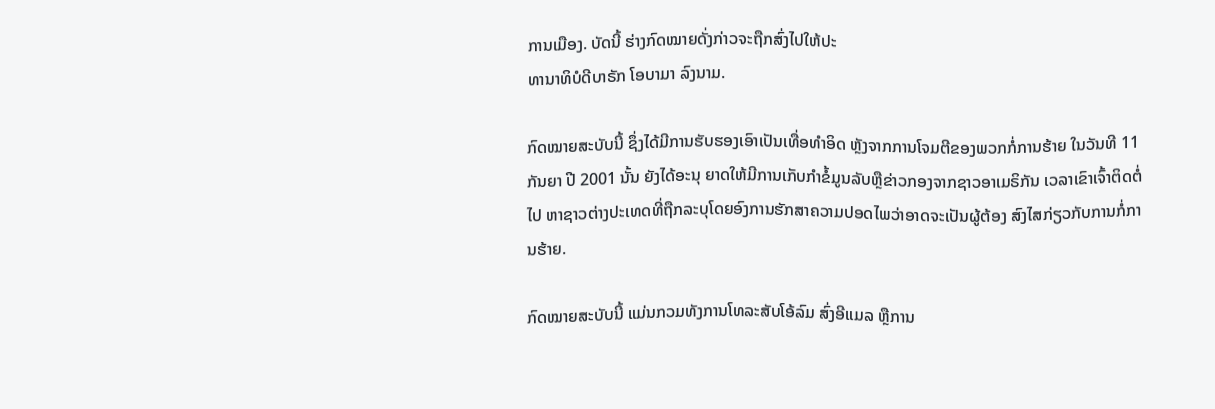ການເມືອງ. ບັດນີ້ ຮ່າງກົດໝາຍດັ່ງກ່າວຈະຖືກສົ່ງໄປໃຫ້ປະ
ທານາທິບໍດີບາຣັກ ໂອບາມາ ລົງນາມ.

ກົດໝາຍສະບັບນີ້ ຊຶ່ງໄດ້ມີການຮັບຮອງເອົາເປັນເທື່ອທຳອິດ ຫຼັງຈາກການໂຈມຕີຂອງພວກກໍ່ການຮ້າຍ ໃນວັນທີ 11 ກັນຍາ ປີ 2001 ນັ້ນ ຍັງໄດ້ອະນຸ ຍາດໃຫ້ມີການເກັບກຳຂໍ້ມູນລັບຫຼືຂ່າວກອງຈາກຊາວອາເມຣິກັນ ເວລາເຂົາເຈົ້າຕິດຕໍ່ໄປ ຫາຊາວຕ່າງປະເທດທີ່ຖືກລະບຸໂດຍອົງການຮັກສາຄວາມປອດໄພວ່າອາດຈະເປັນຜູ້ຕ້ອງ ສົງໄສກ່ຽວກັບການກໍ່ການຮ້າຍ.

ກົດໝາຍສະບັບນີ້ ແມ່ນກວມທັງການໂທລະສັບໂອ້ລົມ ສົ່ງອີແມລ ຫຼືການ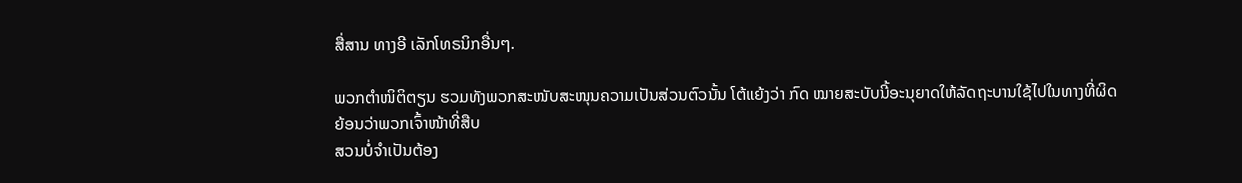ສື່ສານ ທາງອີ ເລັກໂທຣນິກອື່ນໆ.

ພວກຕຳໜິຕິຕຽນ ຮວມທັງພວກສະໜັບສະໜຸນຄວາມເປັນສ່ວນຕົວນັ້ນ ໂຕ້ແຍ້ງວ່າ ກົດ ໝາຍສະບັບນີ້ອະນຸຍາດໃຫ້ລັດຖະບານໃຊ້ໄປໃນທາງທີ່ຜິດ ຍ້ອນວ່າພວກເຈົ້າໜ້າທີ່ສືບ
ສວນບໍ່ຈຳເປັນຕ້ອງ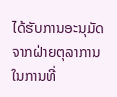ໄດ້ຮັບການອະນຸມັດຈາກຝ່າຍຕຸລາການ ໃນການທີ່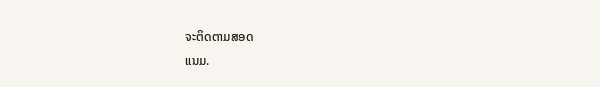ຈະຕິດຕາມສອດ
ແນມ.